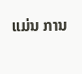ແມ່ນ ການ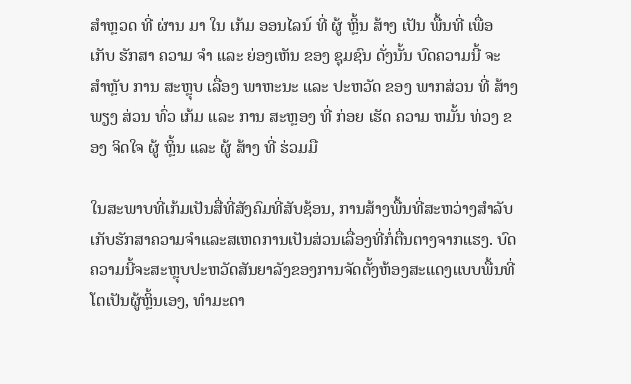ສຳຫຼວດ ທີ່ ຜ່ານ ມາ ໃນ ເກ້ມ ອອນໄລນ໌ ທີ່ ຜູ້ ຫຼິ້ນ ສ້າງ ເປັນ ພື້ນທີ່ ເພື່ອ ເກັບ ຮັກສາ ຄວາມ ຈຳ ແລະ ຍ່ອງເຫັນ ຂອງ ຊຸມຊົນ ດັ່ງນັ້ນ ບົດຄວາມນີ້ ຈະ ສຳຫຼັບ ການ ສະຫຼຸບ ເລື່ອງ ພາຫະນະ ແລະ ປະຫວັດ ຂອງ ພາກສ່ວນ ທີ່ ສ້າງ ພຽງ ສ່ວນ ທົ່ວ ເກ້ມ ແລະ ການ ສະຫຼອງ ທີ່ ກ່ອຍ ເຮັດ ຄວາມ ຫມັ້ນ ທ່ວງ ຂອງ ຈິດໃຈ ຜູ້ ຫຼິ້ນ ແລະ ຜູ້ ສ້າງ ທີ່ ຮ່ວມມື

ໃນສະພາບທີ່ເກ້ມເປັນສື່ທີ່ສັງຄົມທີ່ສັບຊ້ອນ, ການສ້າງພື້ນທີ່ສະຫວ່າງສຳລັບເກັບຮັກສາຄວາມຈຳແລະສເຫດການເປັນສ່ວນເລື່ອງທີ່ກໍ່ຕື່ນຕາງຈາກແຮງ. ບົດຄວາມນີ້ຈະສະຫຼຸບປະຫວັດສັນຍາລັງຂອງການຈັດຕັ້ງຫ້ອງສະແດງແບບພື້ນທີ່ໂຕເປັນຜູ້ຫຼິ້ນເອງ, ທຳມະດາ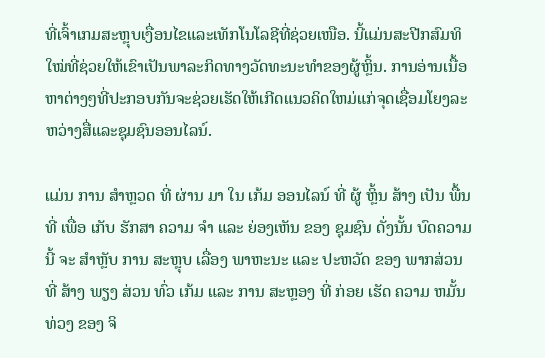ທີ່ເຈົ້າເກມສະຫຼຸບເງື່ອນໄຂແລະເທັກໂນໂລຊີທີ່ຊ່ວຍເໜືອ. ນີ້ແມ່ນສະປີກສົມທິໃໝ່ທີ່ຊ່ວຍໃຫ້ເຂົາເປັນພາລະກິດທາງວັດທະນະທຳຂອງຜູ້ຫຼິ້ນ. ການອ່ານເນື້ອຫາຕ່າງໆທີ່ປະກອບກັນຈະຊ່ວຍເຮັດໃຫ້ເກີດແນວຄິດໃຫມ່ແກ່ຈຸດເຊື່ອມໂຍງລະຫວ່າງສື່ແລະຊຸມຊົນອອນໄລນ໌.

ແມ່ນ ການ ສຳຫຼວດ ທີ່ ຜ່ານ ມາ ໃນ ເກ້ມ ອອນໄລນ໌ ທີ່ ຜູ້ ຫຼິ້ນ ສ້າງ ເປັນ ພື້ນທີ່ ເພື່ອ ເກັບ ຮັກສາ ຄວາມ ຈຳ ແລະ ຍ່ອງເຫັນ ຂອງ ຊຸມຊົນ ດັ່ງນັ້ນ ບົດຄວາມນີ້ ຈະ ສຳຫຼັບ ການ ສະຫຼຸບ ເລື່ອງ ພາຫະນະ ແລະ ປະຫວັດ ຂອງ ພາກສ່ວນ ທີ່ ສ້າງ ພຽງ ສ່ວນ ທົ່ວ ເກ້ມ ແລະ ການ ສະຫຼອງ ທີ່ ກ່ອຍ ເຮັດ ຄວາມ ຫມັ້ນ ທ່ວງ ຂອງ ຈິ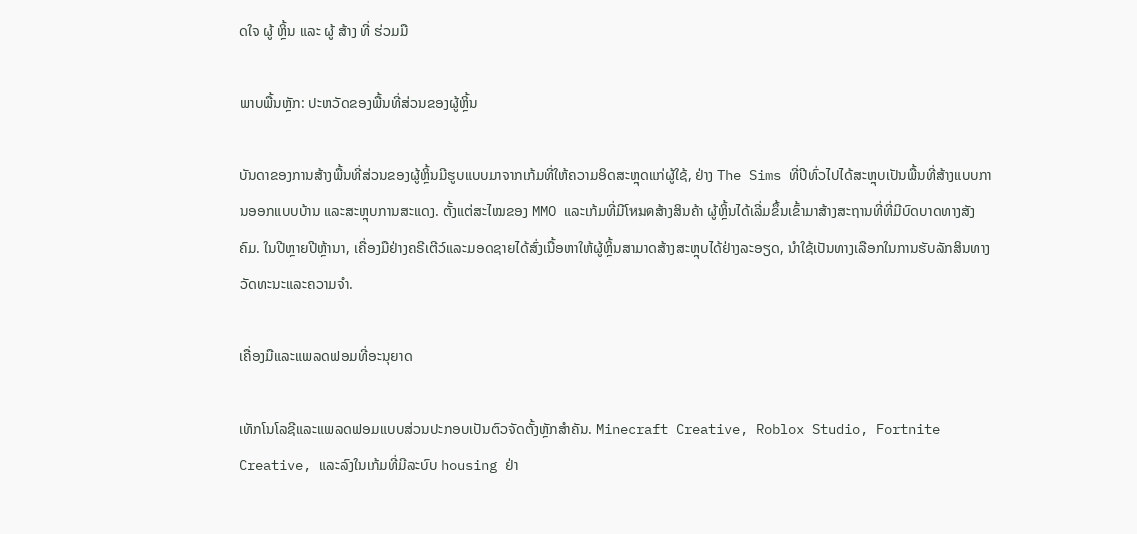ດໃຈ ຜູ້ ຫຼິ້ນ ແລະ ຜູ້ ສ້າງ ທີ່ ຮ່ວມມື

ພາບພື້ນຫຼັກ: ປະຫວັດຂອງພື້ນທີ່ສ່ວນຂອງຜູ້ຫຼິ້ນ

ບັນດາຂອງການສ້າງພື້ນທີ່ສ່ວນຂອງຜູ້ຫຼິ້ນມີຮູບແບບມາຈາກເກ້ມທີ່ໃຫ້ຄວາມອິດສະຫຼຸດແກ່ຜູ້ໃຊ້, ຢ່າງ The Sims ທີ່ປີທົ່ວໄປໄດ້ສະຫຼຸບເປັນພື້ນທີ່ສ້າງແບບການອອກແບບບ້ານ ແລະສະຫຼຸບການສະແດງ. ຕັ້ງແຕ່ສະໄໝຂອງ MMO ແລະເກ້ມທີ່ມີໂหมดສ້າງສິນຄ້າ ຜູ້ຫຼິ້ນໄດ້ເລີ່ມຂຶ້ນເຂົ້າມາສ້າງສະຖານທີ່ທີ່ມີບົດບາດທາງສັງຄົມ. ໃນປີຫຼາຍປີຫຼ້ານາ, ເຄື່ອງມືຢ່າງຄຣີເຕີວ໌ແລະມອດຊາຍໄດ້ສົ່ງເນື້ອຫາໃຫ້ຜູ້ຫຼິ້ນສາມາດສ້າງສະຫຼຸບໄດ້ຢ່າງລະອຽດ, ນຳໃຊ້ເປັນທາງເລືອກໃນການຮັບລັກສິນທາງວັດທະນະແລະຄວາມຈຳ.

ເຄື່ອງມືແລະແພລດຟອມທີ່ອະນຸຍາດ

ເທັກໂນໂລຊີແລະແພລດຟອມແບບສ່ວນປະກອບເປັນຕົວຈັດຕັ້ງຫຼັກສໍາຄັນ. Minecraft Creative, Roblox Studio, Fortnite Creative, ແລະລົງໃນເກ້ມທີ່ມີລະບົບ housing ຢ່າ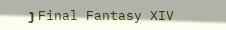ງ Final Fantasy XIV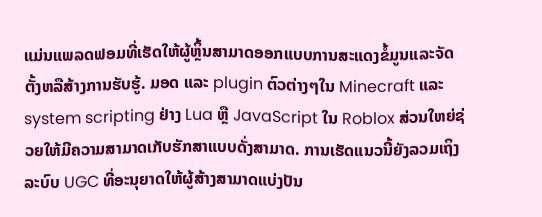ແມ່ນແພລດຟອມທີ່ເຮັດໃຫ້ຜູ້ຫຼິ້ນສາມາດອອກແບບການສະແດງຂໍ້ມູນແລະຈັດຕັ້ງຫລືສ້າງການຮັບຮູ້. ມອດ ແລະ plugin ຕົວຕ່າງໆໃນ Minecraft ແລະ system scripting ຢ່າງ Lua ຫຼື JavaScript ໃນ Roblox ສ່ວນໃຫຍ່ຊ່ວຍໃຫ້ມີຄວາມສາມາດເກັບຮັກສາແບບດັ່ງສາມາດ. ການເຮັດແນວນີ້ຍັງລວມເຖິງລະບົບ UGC ທີ່ອະນຸຍາດໃຫ້ຜູ້ສ້າງສາມາດແບ່ງປັນ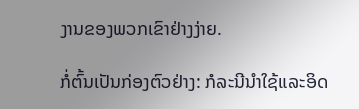ງານຂອງພວກເຂົາຢ່າງງ່າຍ.

ກໍ່ຕົ້ນເປັນກ່ອງຕົວຢ່າງ: ກໍລະນີນຳໃຊ້ແລະອິດ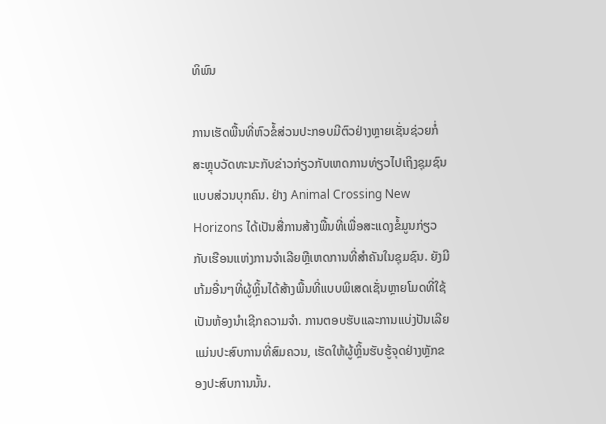ທິພົນ

ການເຮັດພື້ນທີ່ຫົວຂໍ້ສ່ວນປະກອບມີຕົວຢ່າງຫຼາຍເຊັ່ນຊ່ວຍກໍ່ສະຫຼຸບວັດທະນະກັບຂ່າວກ່ຽວກັບເຫດການທ່ຽວໄປເຖິງຊຸມຊົນແບບສ່ວນບຸກຄົນ. ຢ່າງ Animal Crossing New Horizons ໄດ້ເປັນສື່ການສ້າງພື້ນທີ່ເພື່ອສະແດງຂໍ້ມູນກ່ຽວກັບເຮືອນແຫ່ງການຈຳເລີຍຫຼືເຫດການທີ່ສໍາຄັນໃນຊຸມຊົນ. ຍັງມີເກ້ມອື່ນໆທີ່ຜູ້ຫຼິ້ນໄດ້ສ້າງພື້ນທີ່ແບບພິເສດເຊັ່ນຫຼາຍໂມດທີ່ໃຊ້ເປັນຫ້ອງນຳເຊີກຄວາມຈຳ. ການຕອບຮັບແລະການແບ່ງປັນເລີຍແມ່ນປະສົບການທີ່ສົມຄວນ, ເຮັດໃຫ້ຜູ້ຫຼິ້ນຮັບຮູ້ຈຸດຢ່າງຫຼັກຂອງປະສົບການນັ້ນ.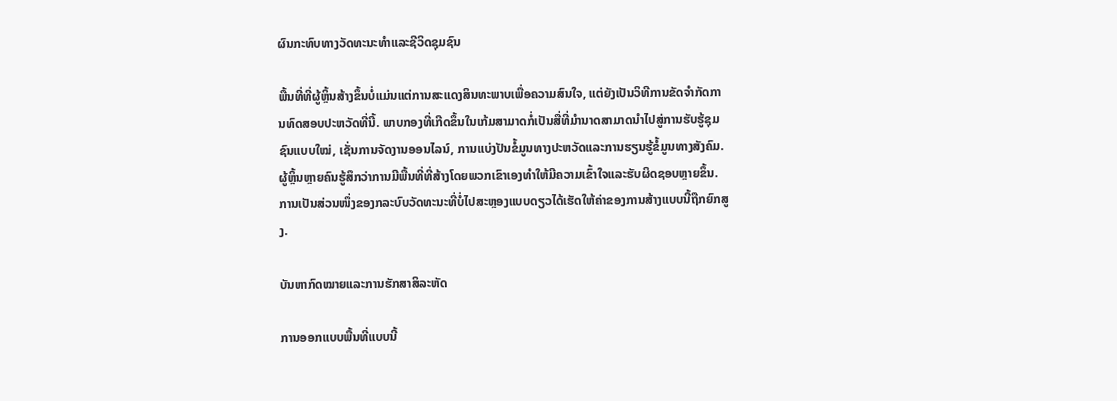ຜົນກະທົບທາງວັດທະນະທຳແລະຊີວິດຊຸມຊົນ

ພື້ນທີ່ທີ່ຜູ້ຫຼິ້ນສ້າງຂຶ້ນບໍ່ແມ່ນແຕ່ການສະແດງສິນທະພາບເພື່ອຄວາມສົນໃຈ, ແຕ່ຍັງເປັນວິທີການຂັດຈຳກັດການທົດສອບປະຫວັດທີ່ນີ້. ພາບກອງທີ່ເກີດຂຶ້ນໃນເກ້ມສາມາດກໍ່ເປັນສື່ທີ່ມໍານາດສາມາດນຳໄປສູ່ການຮັບຮູ້ຊຸມຊົນແບບໃໝ່, ເຊັ່ນການຈັດງານອອນໄລນ໌, ການແບ່ງປັນຂໍ້ມູນທາງປະຫວັດແລະການຮຽນຮູ້ຂໍ້ມູນທາງສັງຄົມ. ຜູ້ຫຼິ້ນຫຼາຍຄົນຮູ້ສຶກວ່າການມີພື້ນທີ່ທີ່ສ້າງໂດຍພວກເຂົາເອງທຳໃຫ້ມີຄວາມເຂົ້າໃຈແລະຮັບຜິດຊອບຫຼາຍຂຶ້ນ. ການເປັນສ່ວນໜຶ່ງຂອງກລະບົບວັດທະນະທີ່ບໍ່ໄປສະຫຼອງແບບດຽວໄດ້ເຮັດໃຫ້ຄ່າຂອງການສ້າງແບບນີ້ຖືກຍົກສູງ.

ບັນຫາກົດໝາຍແລະການຮັກສາສິລະຫັດ

ການອອກແບບພື້ນທີ່ແບບນີ້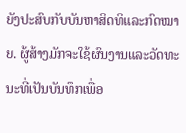ຍັງປະສົບກັບບັນຫາສິດທິແລະກົດໝາຍ. ຜູ້ສ້າງມັກຈະໃຊ້ຜົນງານແລະວັດທະນະທີ່ເປັນບັນທຶກເພື່ອ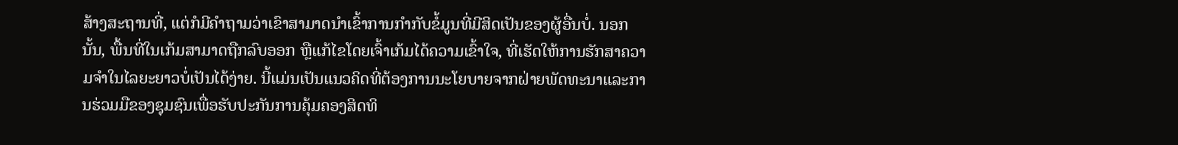ສ້າງສະຖານທີ່, ແຕ່ກໍມີຄຳຖາມວ່າເຂົາສາມາດນໍາເຂົ້າການກຳກັບຂໍ້ມູນທີ່ມີສິດເປັນຂອງຜູ້ອື່ນບໍ່. ນອກນັ້ນ, ພື້ນທີ່ໃນເກ້ມສາມາດຖືກລົບອອກ ຫຼືແກ້ໄຂໂດຍເຈົ້າເກ້ມໄດ້ຄວາມເຂົ້າໃຈ, ທີ່ເຮັດໃຫ້ການຮັກສາຄວາມຈຳໃນໄລຍະຍາວບໍ່ເປັນໄດ້ງ່າຍ. ນີ້ແມ່ນເປັນແນວຄິດທີ່ຕ້ອງການນະໂຍບາຍຈາກຝ່າຍພັດທະນາແລະການຮ່ວມມືຂອງຊຸມຊົນເພື່ອຮັບປະກັນການຄຸ້ມຄອງສິດທິ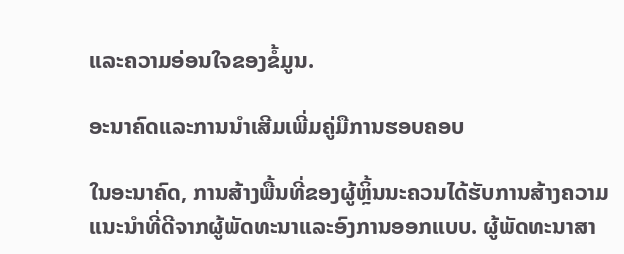ແລະຄວາມອ່ອນໃຈຂອງຂໍ້ມູນ.

ອະນາຄົດແລະການນຳເສີມເພີ່ມຄູ່ມືການຮອບຄອບ

ໃນອະນາຄົດ, ການສ້າງພື້ນທີ່ຂອງຜູ້ຫຼິ້ນນະຄວນໄດ້ຮັບການສ້າງຄວາມແນະນຳທີ່ດີຈາກຜູ້ພັດທະນາແລະອົງການອອກແບບ. ຜູ້ພັດທະນາສາ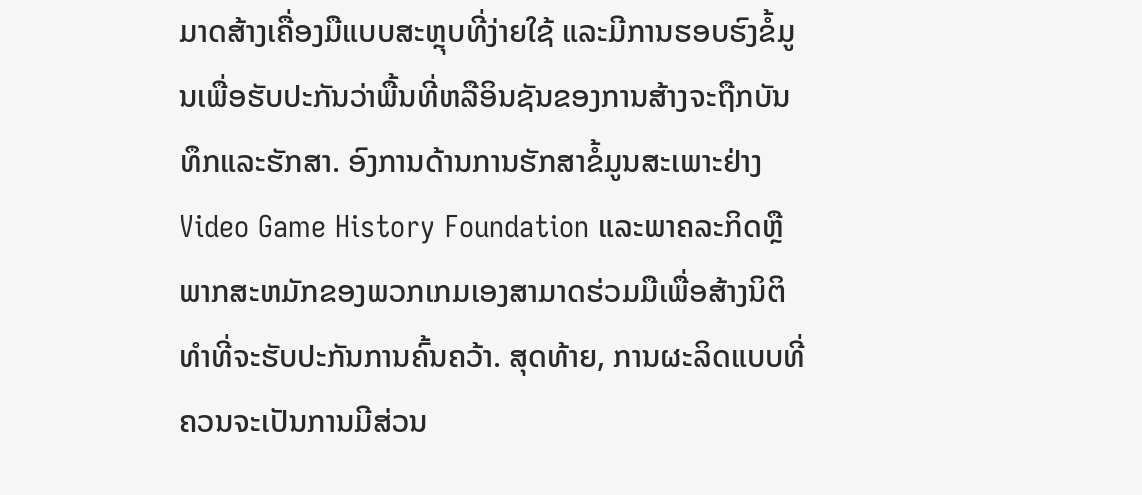ມາດສ້າງເຄື່ອງມືແບບສະຫຼຸບທີ່ງ່າຍໃຊ້ ແລະມີການຮອບຮົງຂໍ້ມູນເພື່ອຮັບປະກັນວ່າພື້ນທີ່ຫລືອິນຊັນຂອງການສ້າງຈະຖືກບັນທຶກແລະຮັກສາ. ອົງການດ້ານການຮັກສາຂໍ້ມູນສະເພາະຢ່າງ Video Game History Foundation ແລະພາຄລະກິດຫຼືພາກສະຫມັກຂອງພວກເກມເອງສາມາດຮ່ວມມືເພື່ອສ້າງນິຕິທຳທີ່ຈະຮັບປະກັນການຄົ້ນຄວ້າ. ສຸດທ້າຍ, ການຜະລິດແບບທີ່ຄວນຈະເປັນການມີສ່ວນ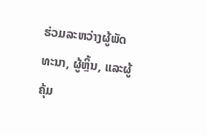ຮ່ວມລະຫວ່າງຜູ້ພັດທະນາ, ຜູ້ຫຼິ້ນ, ແລະຜູ້ຄຸ້ມ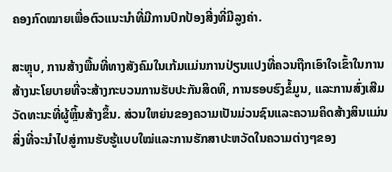ຄອງກົດໝາຍເພື່ອຕົວແນະນຳທີ່ມີການປົກປ້ອງສີ່ງທີ່ມີລູງຄ່າ.

ສະຫຼຸບ, ການສ້າງພື້ນທີ່ທາງສັງຄົມໃນເກ້ມແມ່ນການປ່ຽນແປງທີ່ຄວນຖືກເອົາໃຈເຂົ້າໃນການສ້າງນະໂຍບາຍທີ່ຈະສ້າງກະບວນການຮັບປະກັນສິດທິ, ການຮອບຮົງຂໍ້ມູນ, ແລະການສົ່ງເສີມວັດທະນະທີ່ຜູ້ຫຼິ້ນສ້າງຂຶ້ນ. ສ່ວນໃຫຍ່ນຂອງຄວາມເປັນມ່ວນຊົນແລະຄວາມຄິດສ້າງສິນແມ່ນສິ່ງທີ່ຈະນຳໄປສູ່ການຮັບຮູ້ແບບໃໝ່ແລະການຮັກສາປະຫວັດໃນຄວາມຕ່າງໆຂອງ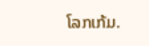ໂລກເກ້ມ.